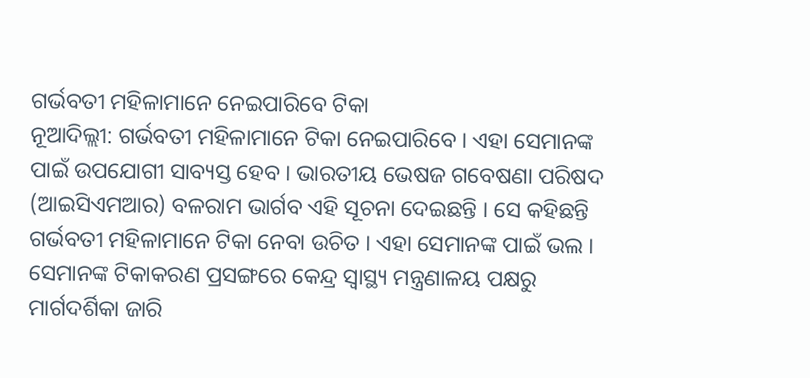ଗର୍ଭବତୀ ମହିଳାମାନେ ନେଇପାରିବେ ଟିକା
ନୂଆଦିଲ୍ଲୀ: ଗର୍ଭବତୀ ମହିଳାମାନେ ଟିକା ନେଇପାରିବେ । ଏହା ସେମାନଙ୍କ ପାଇଁ ଉପଯୋଗୀ ସାବ୍ୟସ୍ତ ହେବ । ଭାରତୀୟ ଭେଷଜ ଗବେଷଣା ପରିଷଦ (ଆଇସିଏମଆର) ବଳରାମ ଭାର୍ଗବ ଏହି ସୂଚନା ଦେଇଛନ୍ତି । ସେ କହିଛନ୍ତି ଗର୍ଭବତୀ ମହିଳାମାନେ ଟିକା ନେବା ଉଚିତ । ଏହା ସେମାନଙ୍କ ପାଇଁ ଭଲ । ସେମାନଙ୍କ ଟିକାକରଣ ପ୍ରସଙ୍ଗରେ କେନ୍ଦ୍ର ସ୍ୱାସ୍ଥ୍ୟ ମନ୍ତ୍ରଣାଳୟ ପକ୍ଷରୁ ମାର୍ଗଦର୍ଶିକା ଜାରି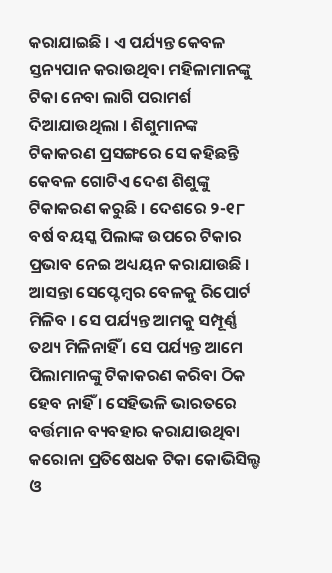କରାଯାଇଛି । ଏ ପର୍ଯ୍ୟନ୍ତ କେବଳ ସ୍ତନ୍ୟପାନ କରାଉଥିବା ମହିଳାମାନଙ୍କୁ ଟିକା ନେବା ଲାଗି ପରାମର୍ଶ ଦିଆଯାଉଥିଲା । ଶିଶୁମାନଙ୍କ ଟିକାକରଣ ପ୍ରସଙ୍ଗରେ ସେ କହିଛନ୍ତି କେବଳ ଗୋଟିଏ ଦେଶ ଶିଶୁଙ୍କୁ ଟିକାକରଣ କରୁଛି । ଦେଶରେ ୨-୧୮ ବର୍ଷ ବୟସ୍କ ପିଲାଙ୍କ ଉପରେ ଟିକାର ପ୍ରଭାବ ନେଇ ଅଧ୍ୟୟନ କରାଯାଉଛି । ଆସନ୍ତା ସେପ୍ଟେମ୍ବର ବେଳକୁ ରିପୋର୍ଟ ମିଳିବ । ସେ ପର୍ଯ୍ୟନ୍ତ ଆମକୁ ସମ୍ପୂର୍ଣ୍ଣ ତଥ୍ୟ ମିଳିନାହିଁ । ସେ ପର୍ଯ୍ୟନ୍ତ ଆମେ ପିଲାମାନଙ୍କୁ ଟିକାକରଣ କରିବା ଠିକ ହେବ ନାହିଁ । ସେହିଭଳି ଭାରତରେ ବର୍ତ୍ତମାନ ବ୍ୟବହାର କରାଯାଉଥିବା କରୋନା ପ୍ରତିଷେଧକ ଟିକା କୋଭିସିଲ୍ଡ ଓ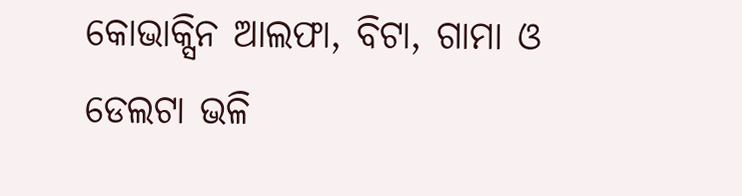କୋଭାକ୍ସିନ ଆଲଫା, ବିଟା, ଗାମା ଓ ଡେଲଟା ଭଳି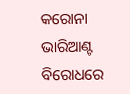କରୋନା ଭାରିଆଣ୍ଟ ବିରୋଧରେ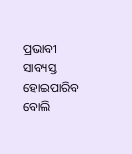ପ୍ରଭାବୀ ସାବ୍ୟସ୍ତ ହୋଇପାରିବ ବୋଲି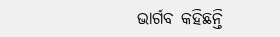ଭାର୍ଗବ କହିଛନ୍ତି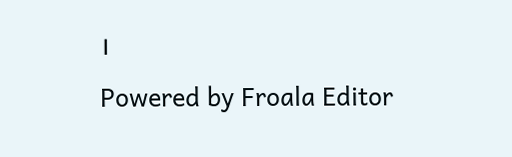।
Powered by Froala Editor